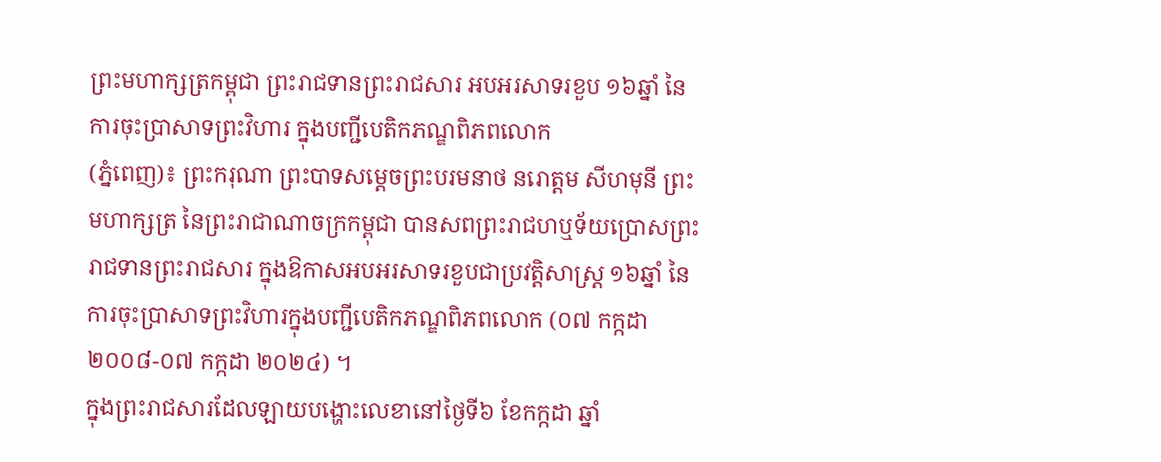ព្រះមហាក្សត្រកម្ពុជា ព្រះរាជទានព្រះរាជសារ អបអរសាទរខួប ១៦ឆ្នាំ នៃការចុះប្រាសាទព្រះវិហារ ក្នុងបញ្ជីបេតិកភណ្ឌពិភពលោក
(ភ្នំពេញ)៖ ព្រះករុណា ព្រះបាទសម្តេចព្រះបរមនាថ នរោត្តម សីហមុនី ព្រះមហាក្សត្រ នៃព្រះរាជាណាចក្រកម្ពុជា បានសពព្រះរាជហឬទ័យប្រោសព្រះរាជទានព្រះរាជសារ ក្នុងឱកាសអបអរសាទរខួបជាប្រវត្តិសាស្ត្រ ១៦ឆ្នាំ នៃការចុះប្រាសាទព្រះវិហារក្នុងបញ្ជីបេតិកភណ្ឌពិភពលោក (០៧ កក្កដា ២០០៨-០៧ កក្កដា ២០២៤) ។
ក្នុងព្រះរាជសារដែលឡាយបង្ហោះលេខានៅថ្ងៃទី៦ ខែកក្កដា ឆ្នាំ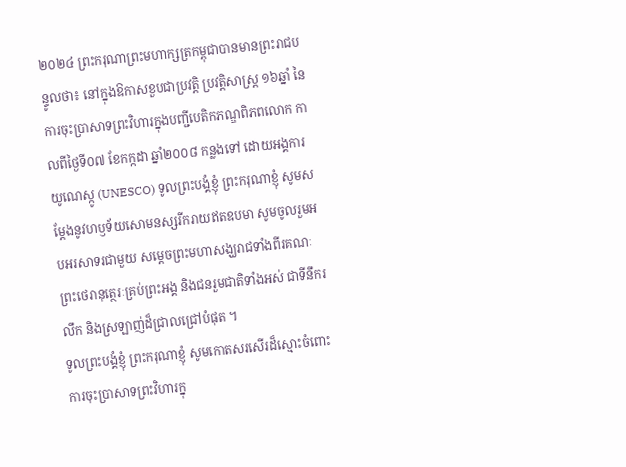២០២៤ ព្រះករុណាព្រះមហាក្សត្រកម្ពុជាបានមានព្រះរាជបន្ទូលថា៖ នៅក្នុងឱកាសខួបជាប្រវត្តិ ប្រវត្តិសាស្ត្រ ១៦ឆ្នាំ នៃការចុះប្រាសាទព្រះវិហារក្នុងបញ្ជីបេតិកភណ្ឌពិភពលោក កាលពីថ្ងៃទី០៧ ខែកក្កដា ឆ្នាំ២០០៨ កន្លងទៅ ដោយអង្គការយូណេស្កូ (UNESCO) ទូលព្រះបង្គំខ្ញុំ ព្រះករុណាខ្ញុំ សូមសម្តែងនូវហឫទ័យសោមនស្សរីករាយឥតឧបមា សូមចូលរួមអបអរសាទរជាមួយ សម្តេចព្រះមហាសង្ឃរាជទាំងពីរគណៈ ព្រះថេរានុត្ថេរៈគ្រប់ព្រះអង្គ និងជនរួមជាតិទាំងអស់ ជាទីនឹករលឹក និងស្រឡាញ់ដ៏ជ្រាលជ្រៅបំផុត ។
ទូលព្រះបង្គំខ្ញុំ ព្រះករុណាខ្ញុំ សូមកោតសរសើរដ៏ស្មោះចំពោះការចុះប្រាសាទព្រះវិហារក្នុ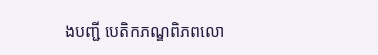ងបញ្ជី បេតិកភណ្ឌពិភពលោ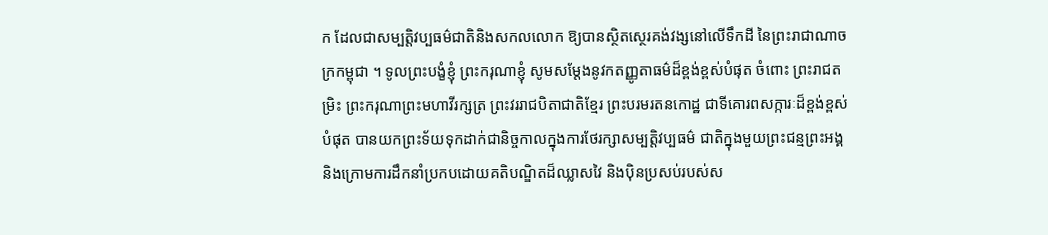ក ដែលជាសម្បត្តិវប្បធម៌ជាតិនិងសកលលោក ឱ្យបានស្ថិតស្ថេរគង់វង្សនៅលើទឹកដី នៃព្រះរាជាណាចក្រកម្ពុជា ។ ទូលព្រះបង្ខំខ្ញុំ ព្រះករុណាខ្ញុំ សូមសម្តែងនូវកតញ្ញូតាធម៌ដ៏ខ្ពង់ខ្ពស់បំផុត ចំពោះ ព្រះរាជតម្រិះ ព្រះករុណាព្រះមហាវីរក្សត្រ ព្រះវររាជបិតាជាតិខ្មែរ ព្រះបរមរតនកោដ្ឋ ជាទីគោរពសក្ការៈដ៏ខ្ពង់ខ្ពស់បំផុត បានយកព្រះទ័យទុកដាក់ជានិច្ចកាលក្នុងការថែរក្សាសម្បត្តិវប្បធម៌ ជាតិក្នុងមួយព្រះជន្មព្រះអង្គ និងក្រោមការដឹកនាំប្រកបដោយគតិបណ្ឌិតដ៏ឈ្លាសវៃ និងប៉ិនប្រសប់របស់ស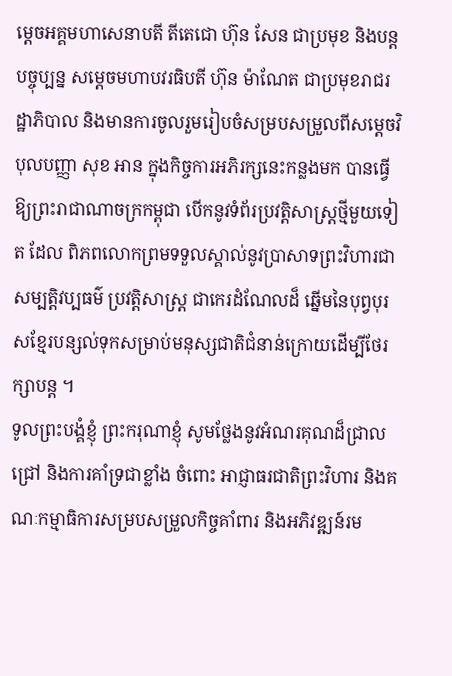ម្តេចអគ្គមហាសេនាបតី តីតេជោ ហ៊ុន សែន ជាប្រមុខ និងបន្តបច្ចុប្បន្ន សម្តេចមហាបវរធិបតី ហ៊ុន ម៉ាណែត ជាប្រមុខរាជរដ្ឋាភិបាល និងមានការចូលរួមរៀបចំសម្របសម្រួលពីសម្តេចវិបុលបញ្ញា សុខ អាន ក្នុងកិច្ចការអភិរក្សនេះកន្លងមក បានធ្វើឱ្យព្រះរាជាណាចក្រកម្ពុជា បើកនូវទំព័រប្រវត្តិសាស្ត្រថ្មីមួយទៀត ដែល ពិភពលោកព្រមទទួលស្គាល់នូវប្រាសាទព្រះវិហារជាសម្បត្តិវប្បធម៌ ប្រវត្តិសាស្ត្រ ជាកេរដំណែលដ៏ ឆ្នើមនៃបុព្វបុរសខ្មែរបន្សល់ទុកសម្រាប់មនុស្សជាតិជំនាន់ក្រោយដើម្បីថែរក្សាបន្ត ។
ទូលព្រះបង្គំខ្ញុំ ព្រះករុណាខ្ញុំ សូមថ្លែងនូវអំណរគុណដ៏ជ្រាលជ្រៅ និងការគាំទ្រជាខ្លាំង ចំពោះ អាជ្ញាធរជាតិព្រះវិហារ និងគណៈកម្មាធិការសម្របសម្រួលកិច្ចគាំពារ និងអភិវឌ្ឍន៍រម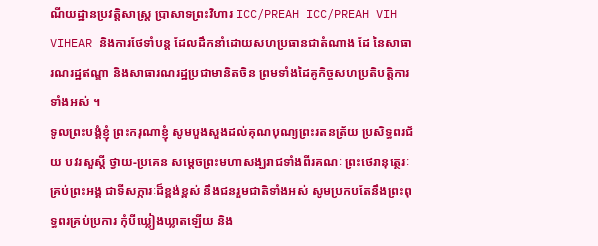ណីយដ្ឋានប្រវត្តិសាស្ត្រ ប្រាសាទព្រះវិហារ ICC/PREAH ICC/PREAH VIH VIHEAR និងការថែទាំបន្ត ដែលដឹកនាំដោយសហប្រធានជាតំណាង ដែ នៃសាធារណរដ្ឋឥណ្ឌា និងសាធារណរដ្ឋប្រជាមានិតចិន ព្រមទាំងដៃគូកិច្ចសហប្រតិបត្តិការទាំងអស់ ។
ទូលព្រះបង្គំខ្ញុំ ព្រះករុណាខ្ញុំ សូមបួងសួងដល់គុណបុណ្យព្រះរតនត្រ័យ ប្រសិទ្ធពរជ័យ បវរសួស្តី ថ្វាយ-ប្រគេន សម្តេចព្រះមហាសង្ឃរាជទាំងពីរគណៈ ព្រះថេរានុត្ថេរៈគ្រប់ព្រះអង្គ ជាទីសក្ការៈដ៏ខ្ពង់ខ្ពស់ នឹងជនរួមជាតិទាំងអស់ សូមប្រកបតែនឹងព្រះពុទ្ធពរគ្រប់ប្រការ កុំបីឃ្លៀងឃ្លាតឡើយ និង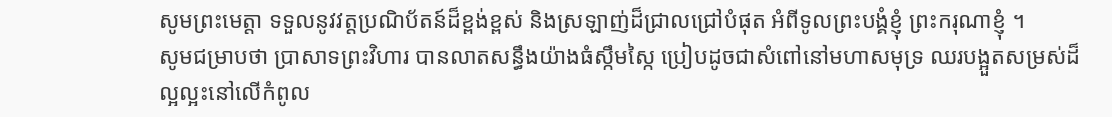សូមព្រះមេត្តា ទទួលនូវវត្តប្រណិប័តន៍ដ៏ខ្ពង់ខ្ពស់ និងស្រឡាញ់ដ៏ជ្រាលជ្រៅបំផុត អំពីទូលព្រះបង្គំខ្ញុំ ព្រះករុណាខ្ញុំ ។
សូមជម្រាបថា ប្រាសាទព្រះវិហារ បានលាតសន្ធឹងយ៉ាងធំស្កឹមស្កៃ ប្រៀបដូចជាសំពៅនៅមហាសមុទ្រ ឈរបង្អួតសម្រស់ដ៏ល្អល្អះនៅលើកំពូល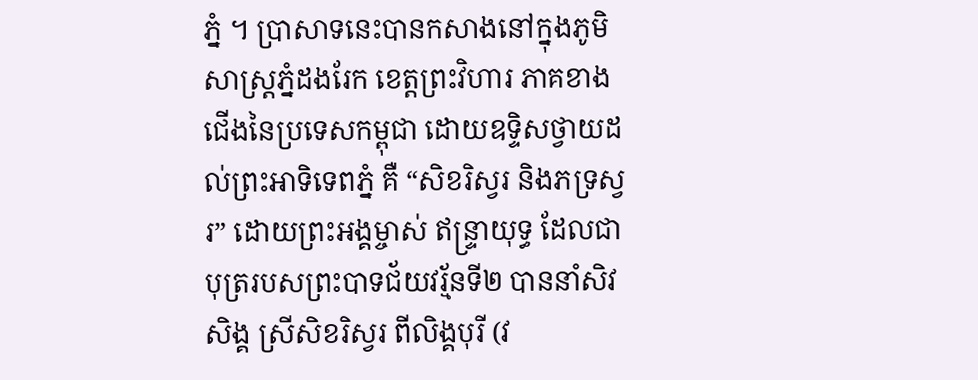ភ្នំ ។ ប្រាសាទនេះបានកសាងនៅក្នុងភូមិសាស្រ្តភ្នំដងរែក ខេត្តព្រះវិហារ ភាគខាងជេីងនៃប្រទេសកម្ពុជា ដោយឧទ្ទិសថ្វាយដល់ព្រះអាទិទេពភ្នំ គឺ “សិខរិស្វរ និងភទ្រស្វរ” ដោយព្រះអង្គម្ចាស់ ឥន្ទ្រាយុទ្ធ ដែលជាបុត្ររបសព្រះបាទជ័យវរ្ម័នទី២ បាននាំសិវសិង្គ ស្រីសិខរិស្វរ ពីលិង្គបុរី (វ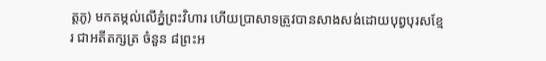ត្តភូ) មកតម្កល់លើភ្នំព្រះវិហារ ហើយប្រាសាទត្រូវបានសាងសង់ដោយបុព្វបុរសខ្មែរ ជាអតីតក្សត្រ ចំនួន ៨ព្រះអ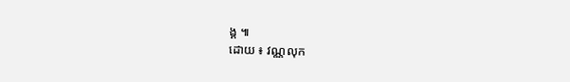ង្គ ៕
ដោយ ៖ វណ្ណលុក